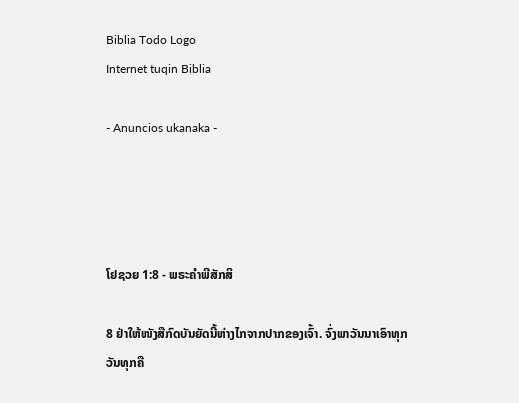Biblia Todo Logo
Internet tuqin Biblia

- Anuncios ukanaka -




ໂຢຊວຍ 1:8 - ພຣະຄຳພີສັກສິ

8 ຢ່າໃຫ້ໜັງສືກົດບັນຍັດນີ້ຫ່າງໄກຈາກປາກຂອງເຈົ້າ. ຈົ່ງພາວັນນາເອົາທຸກວັນທຸກຄື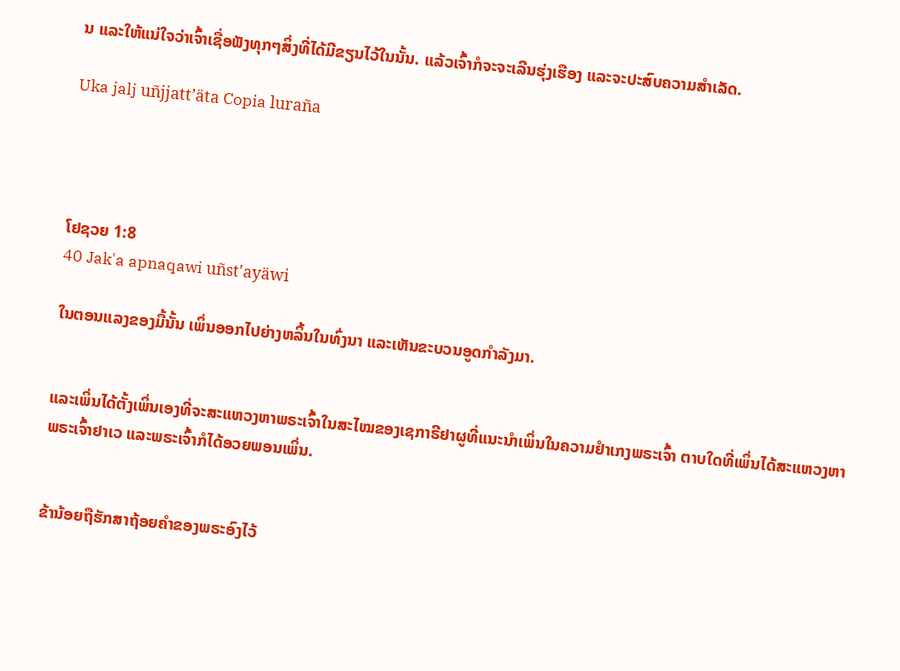ນ ແລະໃຫ້ແນ່ໃຈວ່າເຈົ້າເຊື່ອຟັງທຸກໆສິ່ງທີ່ໄດ້ມີຂຽນໄວ້ໃນນັ້ນ. ແລ້ວເຈົ້າກໍຈະຈະເລີນຮຸ່ງເຮືອງ ແລະຈະປະສົບຄວາມສຳເລັດ.

Uka jalj uñjjattʼäta Copia luraña




ໂຢຊວຍ 1:8
40 Jak'a apnaqawi uñst'ayäwi

ໃນຕອນແລງຂອງມື້ນັ້ນ ເພິ່ນອອກໄປຍ່າງຫລິ້ນໃນທົ່ງນາ ແລະເຫັນຂະບວນອູດກຳລັງມາ.


ແລະເພິ່ນໄດ້ຕັ້ງເພິ່ນເອງທີ່ຈະສະແຫວງຫາພຣະເຈົ້າໃນສະໄໝຂອງເຊກາຣີຢາຜູທີ່ແນະນຳເພິ່ນໃນຄວາມຢຳເກງພຣະເຈົ້າ ຕາບໃດທີ່ເພິ່ນໄດ້ສະແຫວງຫາພຣະເຈົ້າຢາເວ ແລະພຣະເຈົ້າກໍໄດ້ອວຍພອນເພິ່ນ.


ຂ້ານ້ອຍຖືຮັກສາຖ້ອຍຄຳຂອງພຣະອົງໄວ້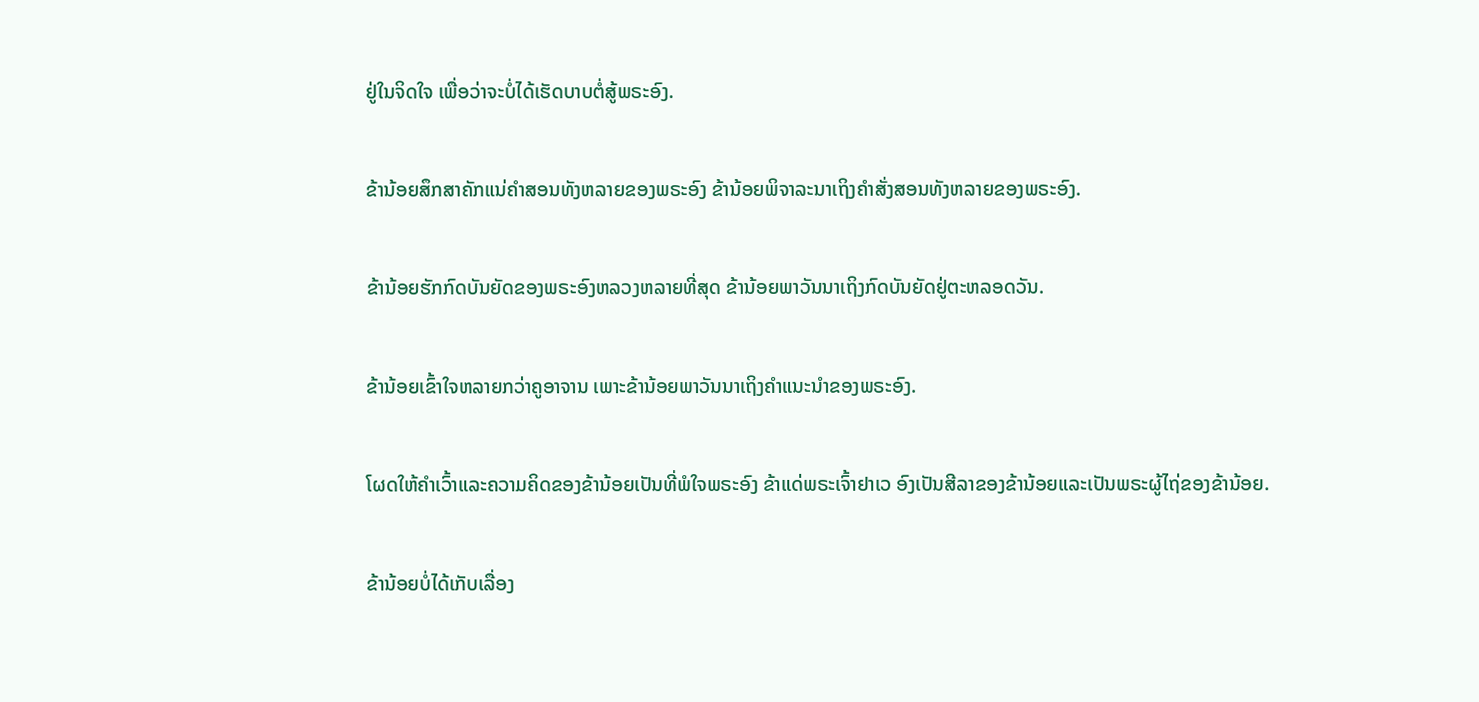ຢູ່ໃນຈິດໃຈ ເພື່ອວ່າຈະບໍ່ໄດ້ເຮັດບາບຕໍ່ສູ້ພຣະອົງ.


ຂ້ານ້ອຍສຶກສາຄັກແນ່ຄຳສອນທັງຫລາຍຂອງພຣະອົງ ຂ້ານ້ອຍພິຈາລະນາເຖິງຄຳສັ່ງສອນທັງຫລາຍຂອງພຣະອົງ.


ຂ້ານ້ອຍຮັກກົດບັນຍັດຂອງພຣະອົງຫລວງຫລາຍທີ່ສຸດ ຂ້ານ້ອຍພາວັນນາເຖິງກົດບັນຍັດຢູ່ຕະຫລອດວັນ.


ຂ້ານ້ອຍເຂົ້າໃຈຫລາຍກວ່າຄູອາຈານ ເພາະຂ້ານ້ອຍພາວັນນາເຖິງຄຳແນະນຳຂອງພຣະອົງ.


ໂຜດໃຫ້ຄຳເວົ້າແລະຄວາມຄິດຂອງຂ້ານ້ອຍເປັນທີ່ພໍໃຈພຣະອົງ ຂ້າແດ່ພຣະເຈົ້າຢາເວ ອົງເປັນສີລາຂອງຂ້ານ້ອຍແລະເປັນພຣະຜູ້ໄຖ່ຂອງຂ້ານ້ອຍ.


ຂ້ານ້ອຍບໍ່ໄດ້ເກັບເລື່ອງ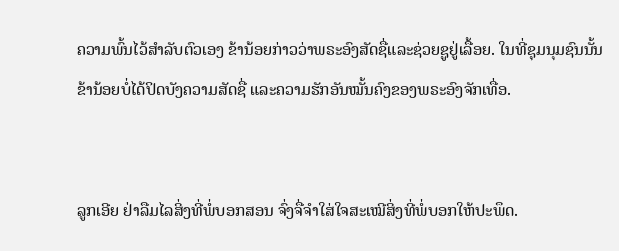ຄວາມພົ້ນໄວ້ສຳລັບຕົວເອງ ຂ້ານ້ອຍກ່າວວ່າພຣະອົງສັດຊື່ແລະຊ່ວຍຊູຢູ່ເລື້ອຍ. ໃນທີ່ຊຸມນຸມຊົນນັ້ນ ຂ້ານ້ອຍບໍ່ໄດ້ປິດບັງຄວາມສັດຊື່ ແລະຄວາມຮັກອັນໝັ້ນຄົງຂອງພຣະອົງຈັກເທື່ອ.


ລູກເອີຍ ຢ່າລືມໄລສິ່ງທີ່ພໍ່ບອກສອນ ຈົ່ງຈື່ຈຳໃສ່ໃຈສະເໝີສິ່ງທີ່ພໍ່ບອກໃຫ້ປະພຶດ.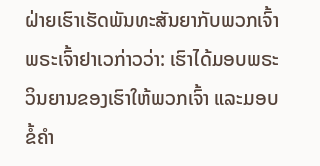ຝ່າຍເຮົາເຮັດພັນທະສັນຍາກັບພວກເຈົ້າ ພຣະເຈົ້າຢາເວກ່າວວ່າ: ເຮົາໄດ້ມອບພຣະວິນຍານຂອງເຮົາໃຫ້ພວກເຈົ້າ ແລະມອບຂໍ້ຄຳ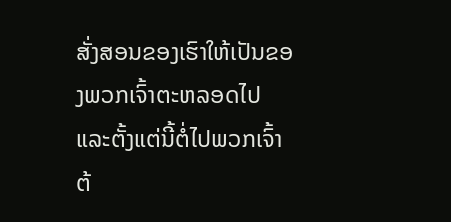ສັ່ງສອນຂອງເຮົາໃຫ້ເປັນຂອງພວກເຈົ້າຕະຫລອດໄປ ແລະຕັ້ງແຕ່ນີ້ຕໍ່ໄປພວກເຈົ້າຕ້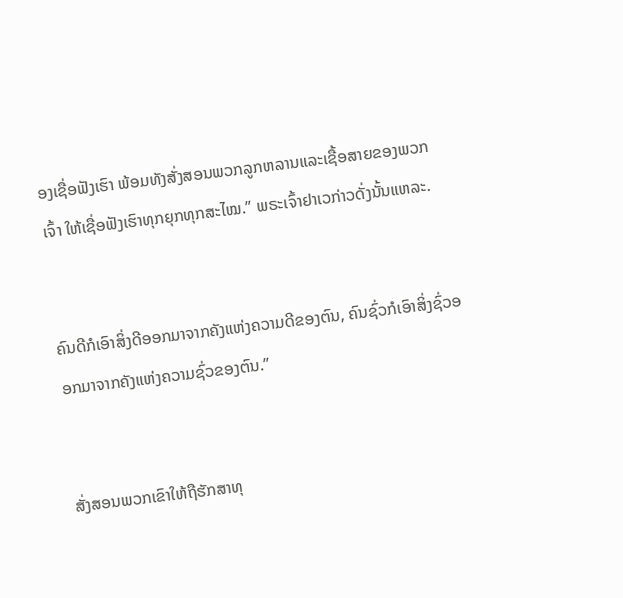ອງເຊື່ອຟັງເຮົາ ພ້ອມທັງສັ່ງສອນພວກລູກຫລານແລະເຊື້ອສາຍຂອງພວກເຈົ້າ ໃຫ້ເຊື່ອຟັງເຮົາທຸກຍຸກທຸກສະໄໝ.” ພຣະເຈົ້າຢາເວກ່າວດັ່ງນັ້ນແຫລະ.


ຄົນດີກໍເອົາສິ່ງດີອອກມາຈາກຄັງແຫ່ງຄວາມດີຂອງຕົນ, ຄົນຊົ່ວກໍເອົາສິ່ງຊົ່ວອອກມາຈາກຄັງແຫ່ງຄວາມຊົ່ວຂອງຕົນ.”


ສັ່ງສອນພວກເຂົາໃຫ້ຖືຮັກສາທຸ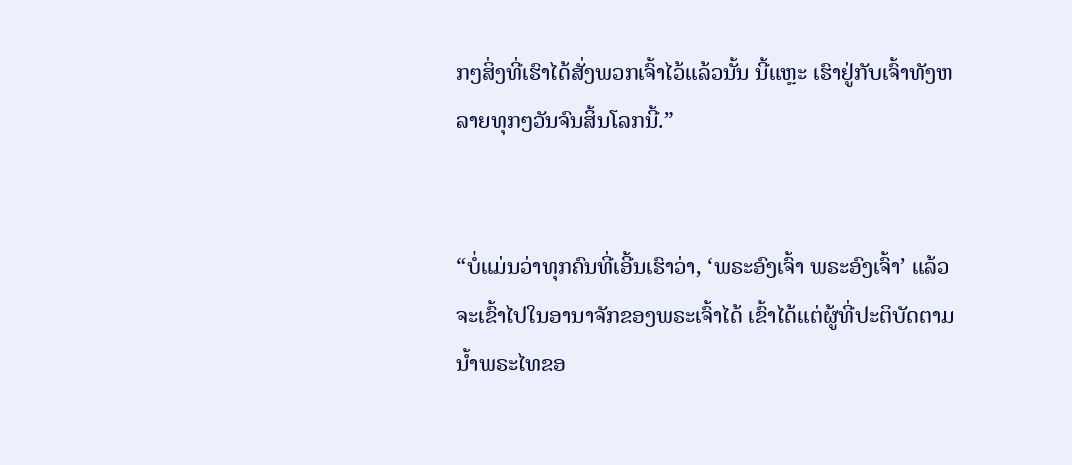ກໆສິ່ງທີ່ເຮົາໄດ້ສັ່ງພວກເຈົ້າໄວ້ແລ້ວນັ້ນ ນີ້ແຫຼະ ເຮົາຢູ່ກັບເຈົ້າທັງຫລາຍທຸກໆວັນຈົນສິ້ນໂລກນີ້.”


“ບໍ່ແມ່ນວ່າທຸກຄົນທີ່ເອີ້ນເຮົາວ່າ, ‘ພຣະອົງເຈົ້າ ພຣະອົງເຈົ້າ’ ແລ້ວຈະເຂົ້າໄປໃນອານາຈັກຂອງພຣະເຈົ້າໄດ້ ເຂົ້າໄດ້ແຕ່ຜູ້ທີ່ປະຕິບັດຕາມນໍ້າພຣະໄທຂອ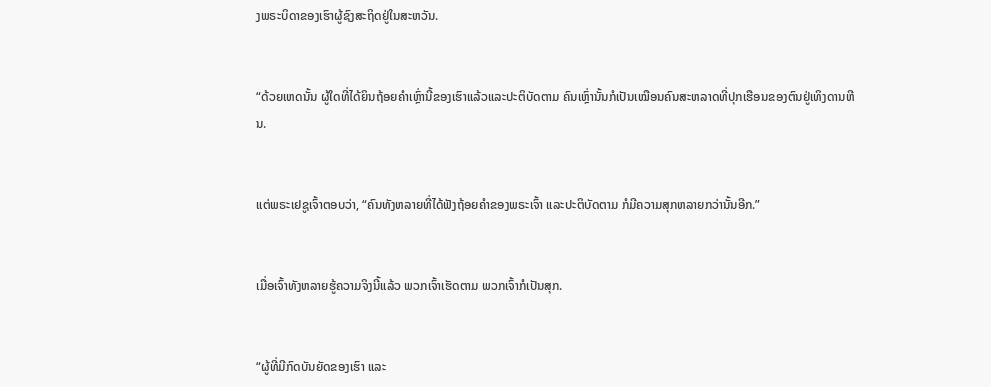ງພຣະບິດາຂອງເຮົາຜູ້ຊົງສະຖິດຢູ່ໃນສະຫວັນ.


“ດ້ວຍເຫດນັ້ນ ຜູ້ໃດທີ່ໄດ້ຍິນຖ້ອຍຄຳເຫຼົ່ານີ້ຂອງເຮົາແລ້ວແລະປະຕິບັດຕາມ ຄົນເຫຼົ່ານັ້ນກໍເປັນເໝືອນຄົນສະຫລາດທີ່ປຸກເຮືອນຂອງຕົນຢູ່ເທິງດານຫີນ.


ແຕ່ພຣະເຢຊູເຈົ້າຕອບວ່າ, “ຄົນທັງຫລາຍທີ່ໄດ້ຟັງຖ້ອຍຄຳຂອງພຣະເຈົ້າ ແລະປະຕິບັດຕາມ ກໍມີຄວາມສຸກຫລາຍກວ່ານັ້ນອີກ.”


ເມື່ອເຈົ້າທັງຫລາຍຮູ້ຄວາມຈິງນີ້ແລ້ວ ພວກເຈົ້າເຮັດຕາມ ພວກເຈົ້າກໍເປັນສຸກ.


“ຜູ້ທີ່ມີກົດບັນຍັດຂອງເຮົາ ແລະ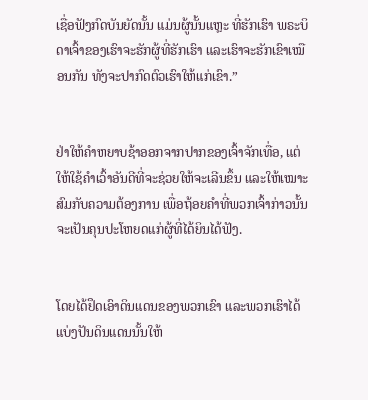ເຊື່ອຟັງກົດບັນຍັດນັ້ນ ແມ່ນຜູ້ນັ້ນແຫຼະ ທີ່ຮັກເຮົາ ພຣະບິດາເຈົ້າຂອງເຮົາຈະຮັກຜູ້ທີ່ຮັກເຮົາ ແລະເຮົາຈະຮັກເຂົາເໝືອນກັນ ທັງຈະປາກົດຕົວເຮົາໃຫ້ແກ່ເຂົາ.”


ຢ່າໃຫ້ຄຳຫຍາບຊ້າອອກຈາກປາກຂອງເຈົ້າຈັກເທື່ອ, ແຕ່ໃຫ້ໃຊ້ຄຳເວົ້າອັນດີທີ່ຈະຊ່ວຍໃຫ້ຈະເລີນຂຶ້ນ ແລະໃຫ້ເໝາະສົມກັບຄວາມຕ້ອງການ ເພື່ອຖ້ອຍຄຳທີ່ພວກເຈົ້າກ່າວນັ້ນ ຈະເປັນຄຸນປະໂຫຍດແກ່ຜູ້ທີ່ໄດ້ຍິນໄດ້ຟັງ.


ໂດຍໄດ້ຢຶດເອົາດິນແດນຂອງພວກເຂົາ ແລະພວກເຮົາໄດ້ແບ່ງປັນດິນແດນນັ້ນໃຫ້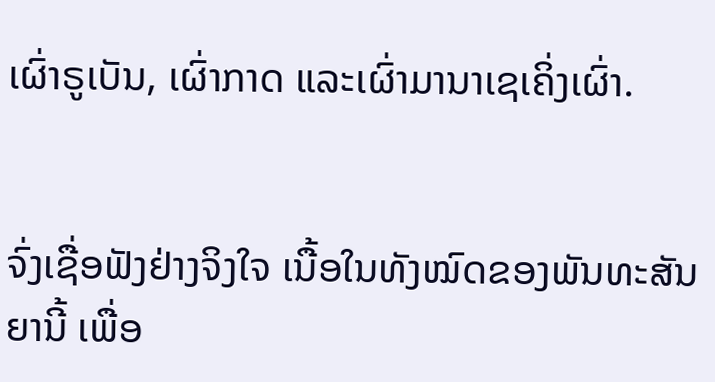ເຜົ່າຣູເບັນ, ເຜົ່າກາດ ແລະເຜົ່າມານາເຊເຄິ່ງເຜົ່າ.


ຈົ່ງເຊື່ອຟັງຢ່າງຈິງໃຈ ເນື້ອໃນທັງໝົດຂອງພັນທະສັນຍານີ້ ເພື່ອ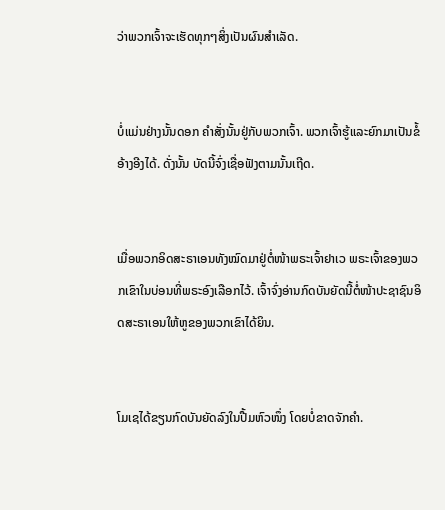ວ່າພວກເຈົ້າຈະເຮັດທຸກໆສິ່ງເປັນຜົນສຳເລັດ.


ບໍ່ແມ່ນຢ່າງນັ້ນດອກ ຄຳສັ່ງນັ້ນຢູ່ກັບພວກເຈົ້າ. ພວກເຈົ້າຮູ້ແລະຍົກມາເປັນຂໍ້ອ້າງອີງໄດ້. ດັ່ງນັ້ນ ບັດນີ້ຈົ່ງເຊື່ອຟັງຕາມນັ້ນເຖີດ.


ເມື່ອພວກອິດສະຣາເອນທັງໝົດມາຢູ່ຕໍ່ໜ້າພຣະເຈົ້າຢາເວ ພຣະເຈົ້າຂອງພວກເຂົາໃນບ່ອນທີ່ພຣະອົງເລືອກໄວ້. ເຈົ້າຈົ່ງອ່ານກົດບັນຍັດນີ້ຕໍ່ໜ້າປະຊາຊົນອິດສະຣາເອນໃຫ້ຫູຂອງພວກເຂົາໄດ້ຍິນ.


ໂມເຊໄດ້ຂຽນກົດບັນຍັດລົງໃນປື້ມຫົວໜຶ່ງ ໂດຍບໍ່ຂາດຈັກຄຳ.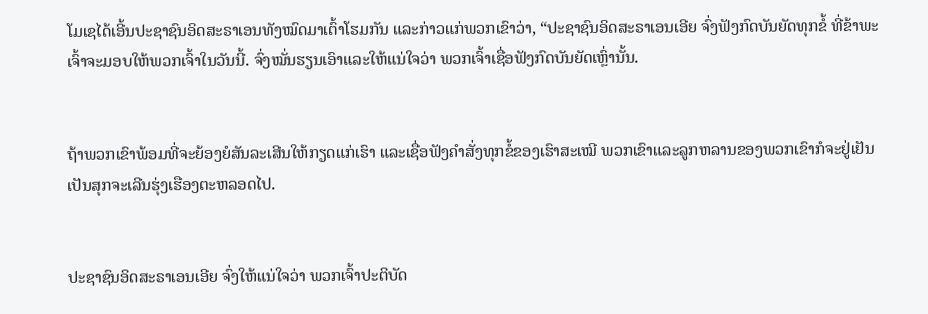ໂມເຊໄດ້ເອີ້ນປະຊາຊົນອິດສະຣາເອນທັງໝົດມາເຕົ້າໂຮມກັນ ແລະກ່າວແກ່ພວກເຂົາວ່າ, “ປະຊາຊົນອິດສະຣາເອນເອີຍ ຈົ່ງຟັງກົດບັນຍັດທຸກຂໍ້ ທີ່ຂ້າພະເຈົ້າຈະມອບໃຫ້ພວກເຈົ້າໃນວັນນີ້. ຈົ່ງໝັ່ນຮຽນເອົາແລະໃຫ້ແນ່ໃຈວ່າ ພວກເຈົ້າເຊື່ອຟັງກົດບັນຍັດເຫຼົ່ານັ້ນ.


ຖ້າພວກເຂົາພ້ອມທີ່ຈະຍ້ອງຍໍສັນລະເສີນໃຫ້ກຽດແກ່ເຮົາ ແລະເຊື່ອຟັງຄຳສັ່ງທຸກຂໍ້ຂອງເຮົາສະເໝີ ພວກເຂົາແລະລູກຫລານຂອງພວກເຂົາກໍຈະຢູ່ເຢັນເປັນສຸກຈະເລີນຮຸ່ງເຮືອງຕະຫລອດໄປ.


ປະຊາຊົນອິດສະຣາເອນເອີຍ ຈົ່ງໃຫ້ແນ່ໃຈວ່າ ພວກເຈົ້າປະຕິບັດ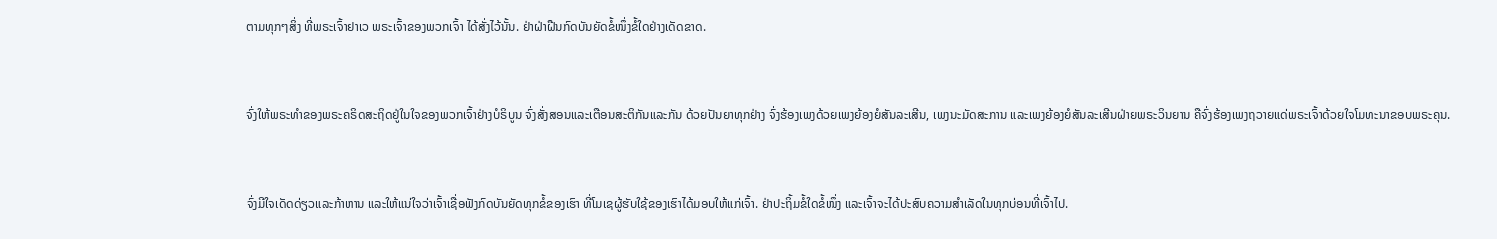ຕາມທຸກໆສິ່ງ ທີ່ພຣະເຈົ້າຢາເວ ພຣະເຈົ້າຂອງພວກເຈົ້າ ໄດ້ສັ່ງໄວ້ນັ້ນ. ຢ່າຝ່າຝືນກົດບັນຍັດຂໍ້ໜຶ່ງຂໍ້ໃດຢ່າງເດັດຂາດ.


ຈົ່ງໃຫ້ພຣະທຳຂອງພຣະຄຣິດສະຖິດຢູ່ໃນໃຈຂອງພວກເຈົ້າຢ່າງບໍຣິບູນ ຈົ່ງສັ່ງສອນແລະເຕືອນສະຕິກັນແລະກັນ ດ້ວຍປັນຍາທຸກຢ່າງ ຈົ່ງຮ້ອງເພງດ້ວຍເພງຍ້ອງຍໍສັນລະເສີນ, ເພງນະມັດສະການ ແລະເພງຍ້ອງຍໍສັນລະເສີນຝ່າຍພຣະວິນຍານ ຄືຈົ່ງຮ້ອງເພງຖວາຍແດ່ພຣະເຈົ້າດ້ວຍໃຈໂມທະນາຂອບພຣະຄຸນ.


ຈົ່ງມີໃຈເດັດດ່ຽວແລະກ້າຫານ ແລະໃຫ້ແນ່ໃຈວ່າເຈົ້າເຊື່ອຟັງກົດບັນຍັດທຸກຂໍ້ຂອງເຮົາ ທີ່ໂມເຊຜູ້ຮັບໃຊ້ຂອງເຮົາໄດ້ມອບໃຫ້ແກ່ເຈົ້າ. ຢ່າປະຖິ້ມຂໍ້ໃດຂໍ້ໜຶ່ງ ແລະເຈົ້າຈະໄດ້ປະສົບຄວາມສຳເລັດໃນທຸກບ່ອນທີ່ເຈົ້າໄປ.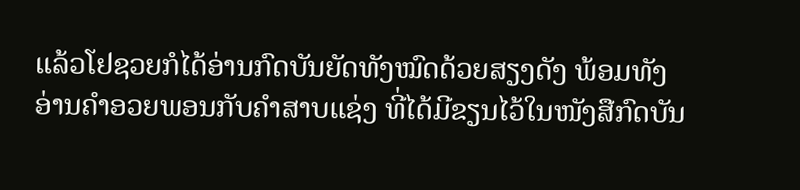ແລ້ວໂຢຊວຍກໍໄດ້ອ່ານກົດບັນຍັດທັງໝົດດ້ວຍສຽງດັງ ພ້ອມທັງອ່ານຄຳອວຍພອນກັບຄຳສາບແຊ່ງ ທີ່ໄດ້ມີຂຽນໄວ້ໃນໜັງສືກົດບັນ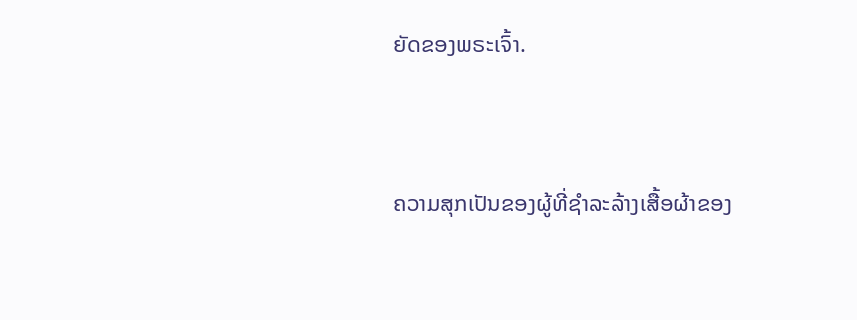ຍັດຂອງພຣະເຈົ້າ.


ຄວາມສຸກເປັນຂອງຜູ້ທີ່ຊຳລະລ້າງເສື້ອຜ້າຂອງ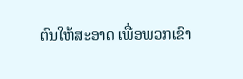ຕົນໃຫ້ສະອາດ ເພື່ອພວກເຂົາ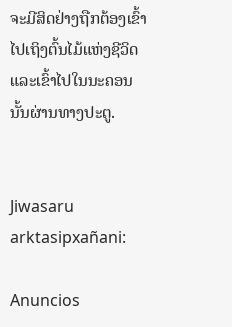ຈະມີສິດຢ່າງຖືກຕ້ອງເຂົ້າໄປເຖິງຕົ້ນໄມ້ແຫ່ງຊີວິດ ແລະເຂົ້າໄປໃນນະຄອນນັ້ນຜ່ານທາງປະຕູ.


Jiwasaru arktasipxañani:

Anuncios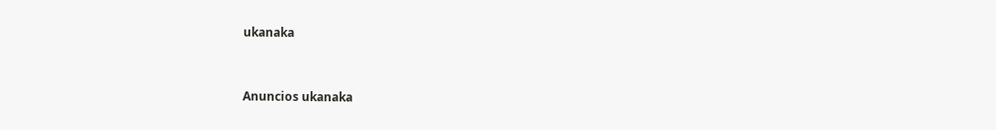ukanaka


Anuncios ukanaka